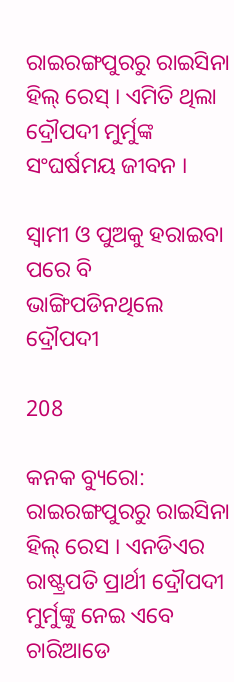ରାଇରଙ୍ଗପୁରରୁ ରାଇସିନା ହିଲ୍ ରେସ୍ । ଏମିତି ଥିଲା ଦ୍ରୌପଦୀ ମୁର୍ମୁଙ୍କ ସଂଘର୍ଷମୟ ଜୀବନ ।

ସ୍ୱାମୀ ଓ ପୁଅକୁ ହରାଇବା ପରେ ବି ଭାଙ୍ଗିପଡିନଥିଲେ ଦ୍ରୌପଦୀ

208

କନକ ବ୍ୟୁରୋ: ରାଇରଙ୍ଗପୁରରୁ ରାଇସିନା ହିଲ୍ ରେସ । ଏନଡିଏର ରାଷ୍ଟ୍ରପତି ପ୍ରାର୍ଥୀ ଦ୍ରୌପଦୀ ମୁର୍ମୁଙ୍କୁ ନେଇ ଏବେ ଚାରିଆଡେ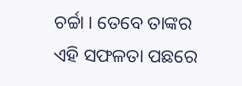ଚର୍ଚ୍ଚା । ତେବେ ତାଙ୍କର ଏହି ସଫଳତା ପଛରେ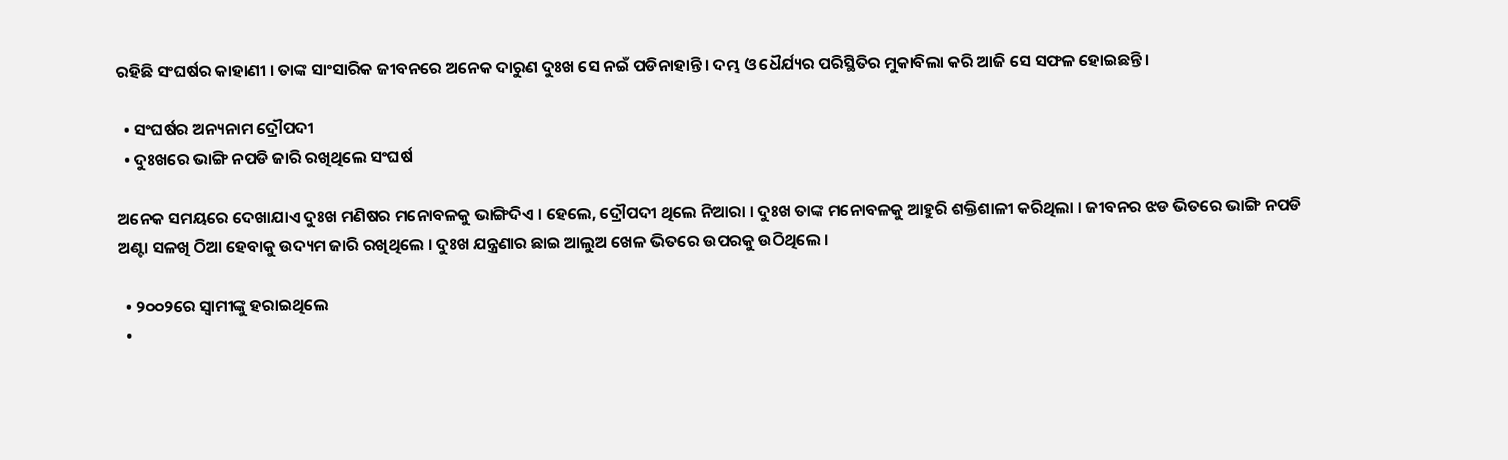ରହିଛି ସଂଘର୍ଷର କାହାଣୀ । ତାଙ୍କ ସାଂସାରିକ ଜୀବନରେ ଅନେକ ଦାରୁଣ ଦୁଃଖ ସେ ନଇଁ ପଡିନାହାନ୍ତି । ଦମ୍ଭ ଓ ଧୈର୍ଯ୍ୟର ପରିସ୍ଥିତିର ମୁକାବିଲା କରି ଆଜି ସେ ସଫଳ ହୋଇଛନ୍ତି ।

  • ସଂଘର୍ଷର ଅନ୍ୟନାମ ଦ୍ରୌପଦୀ
  • ଦୁଃଖରେ ଭାଙ୍ଗି ନପଡି ଜାରି ରଖିଥିଲେ ସଂଘର୍ଷ

ଅନେକ ସମୟରେ ଦେଖାଯାଏ ଦୁଃଖ ମଣିଷର ମନୋବଳକୁ ଭାଙ୍ଗିଦିଏ । ହେଲେ, ଦ୍ରୌପଦୀ ଥିଲେ ନିଆରା । ଦୁଃଖ ତାଙ୍କ ମନୋବଳକୁ ଆହୁରି ଶକ୍ତିଶାଳୀ କରିଥିଲା । ଜୀବନର ଝଡ ଭିତରେ ଭାଙ୍ଗି ନପଡି ଅଣ୍ଟା ସଳଖି ଠିଆ ହେବାକୁ ଉଦ୍ୟମ ଜାରି ରଖିଥିଲେ । ଦୁଃଖ ଯନ୍ତ୍ରଣାର ଛାଇ ଆଲୁଅ ଖେଳ ଭିତରେ ଉପରକୁ ଉଠିଥିଲେ ।

  • ୨୦୦୨ରେ ସ୍ୱାମୀଙ୍କୁ ହରାଇଥିଲେ
  •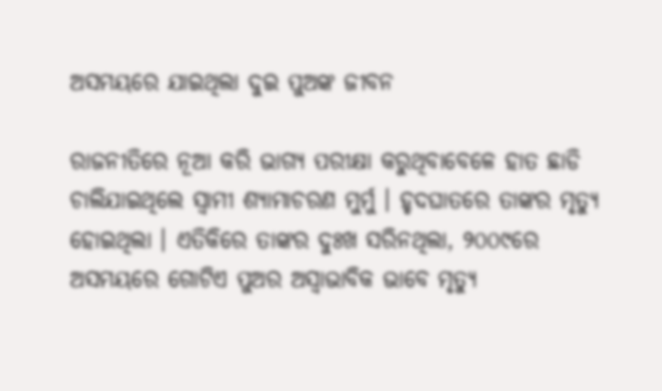ଅସମୟରେ ଯାଇଥିଲା ଦୁଇ ପୁଅଙ୍କ ଜୀବନ

ରାଜନୀତିରେ ନୂଆ କରି ଭାଗ୍ୟ ପରୀକ୍ଷା କରୁଥିବାବେଳେ ହାତ ଛାଡି ଚାଲିଯାଇଥିଲେ ସ୍ୱାମୀ ଶ୍ୟାମାଚରଣ ମୁର୍ମୁ । ହୃଦଘାତରେ ତାଙ୍କର ମୃତ୍ୟୁ ହୋଇଥିଲା । ଏତିକିରେ ତାଙ୍କର ଦୁଃଖ ସରିନଥିଲା, ୨୦୦୯ରେ ଅସମୟରେ ଗୋଟିଏ ପୁଅର ଅସ୍ୱାଭାବିକ ଭାବେ ମୃତ୍ୟୁ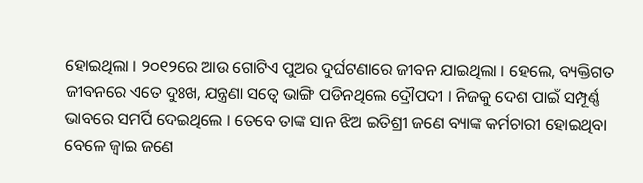ହୋଇଥିଲା । ୨୦୧୨ରେ ଆଉ ଗୋଟିଏ ପୁଅର ଦୁର୍ଘଟଣାରେ ଜୀବନ ଯାଇଥିଲା । ହେଲେ, ବ୍ୟକ୍ତିଗତ ଜୀବନରେ ଏତେ ଦୁଃଖ, ଯନ୍ତ୍ରଣା ସତ୍ୱେ ଭାଙ୍ଗି ପଡିନଥିଲେ ଦ୍ରୌପଦୀ । ନିଜକୁ ଦେଶ ପାଇଁ ସମ୍ପୂର୍ଣ୍ଣ ଭାବରେ ସମର୍ପି ଦେଇଥିଲେ । ତେବେ ତାଙ୍କ ସାନ ଝିଅ ଇତିଶ୍ରୀ ଜଣେ ବ୍ୟାଙ୍କ କର୍ମଚାରୀ ହୋଇଥିବା ବେଳେ ଜ୍ୱାଇ ଜଣେ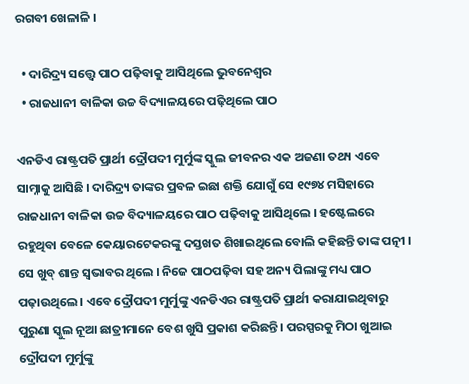ରଗବୀ ଖେଳାଳି ।

  • ଦାରିଦ୍ର୍ୟ ସତ୍ତ୍ୱେ ପାଠ ପଢ଼ିବାକୁ ଆସିଥିଲେ ଭୁବନେଶ୍ୱର
  • ରାଜଧାନୀ ବାଳିକା ଉଚ୍ଚ ବିଦ୍ୟାଳୟରେ ପଢ଼ିଥିଲେ ପାଠ

ଏନଡିଏ ରାଷ୍ଟ୍ରପତି ପ୍ରାର୍ଥୀ ଦ୍ରୌପଦୀ ମୁର୍ମୁଙ୍କ ସ୍କୁଲ ଜୀବନର ଏକ ଅଜଣା ତଥ୍ୟ ଏବେ ସାମ୍ନାକୁ ଆସିଛି । ଦାରିଦ୍ର୍ୟ ତାଙ୍କର ପ୍ରବଳ ଇଛା ଶକ୍ତି ଯୋଗୁଁ ସେ ୧୯୭୪ ମସିହାରେ ରାଜଧାନୀ ବାଳିକା ଉଚ୍ଚ ବିଦ୍ୟାଳୟରେ ପାଠ ପଢ଼ିବାକୁ ଆସିଥିଲେ । ହଷ୍ଟେଲରେ ରହୁଥିବା ବେଳେ କେୟାରଟେକରଙ୍କୁ ଦସ୍ତଖତ ଶିଖାଇଥିଲେ ବୋଲି କହିଛନ୍ତି ତାଙ୍କ ପତ୍ନୀ । ସେ ଖୁବ୍ ଶାନ୍ତ ସ୍ୱଭାବର ଥିଲେ । ନିଜେ ପାଠପଢ଼ିବା ସହ ଅନ୍ୟ ପିଲାଙ୍କୁ ମଧ୍ୟ ପାଠ ପଢ଼ାଉଥିଲେ । ଏବେ ଦ୍ରୌପଦୀ ମୁର୍ମୁଙ୍କୁ ଏନଡିଏର ରାଷ୍ଟ୍ରପତି ପ୍ରାର୍ଥୀ କରାଯାଇଥିବାରୁ ପୁରୁଣା ସ୍କୁଲ ନୂଆ ଛାତ୍ରୀମାନେ ବେଶ ଖୁସି ପ୍ରକାଶ କରିଛନ୍ତି । ପରସ୍ପରକୁ ମିଠା ଖୁଆଇ ଦ୍ରୌପଦୀ ମୁର୍ମୁଙ୍କୁ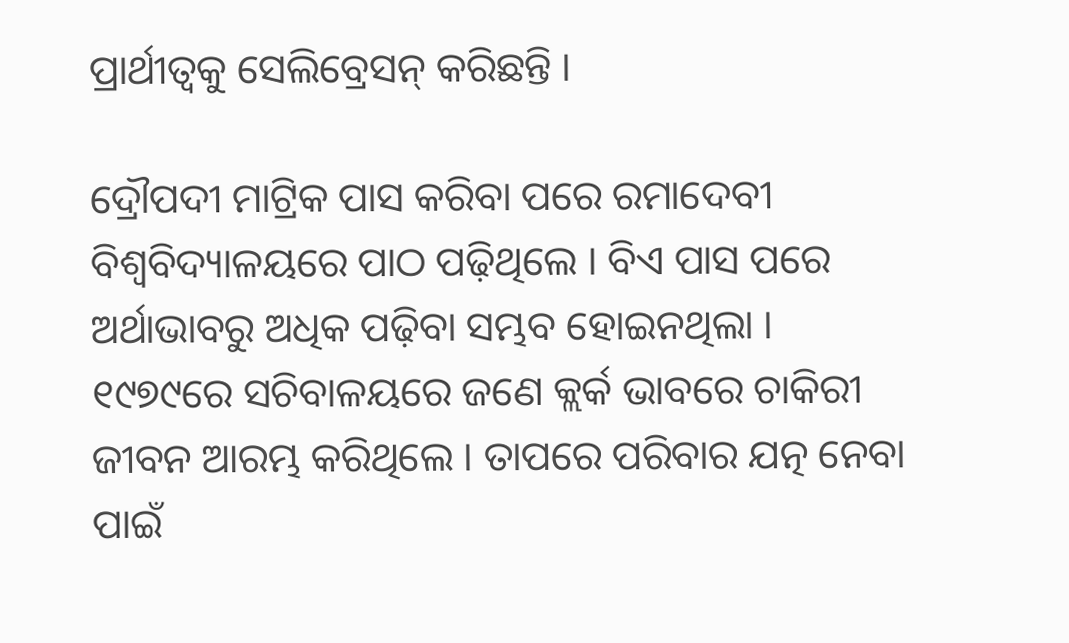ପ୍ରାର୍ଥୀତ୍ୱକୁ ସେଲିବ୍ରେସନ୍ କରିଛନ୍ତି ।

ଦ୍ରୌପଦୀ ମାଟ୍ରିକ ପାସ କରିବା ପରେ ରମାଦେବୀ ବିଶ୍ୱବିଦ୍ୟାଳୟରେ ପାଠ ପଢ଼ିଥିଲେ । ବିଏ ପାସ ପରେ ଅର୍ଥାଭାବରୁ ଅଧିକ ପଢ଼ିବା ସମ୍ଭବ ହୋଇନଥିଲା । ୧୯୭୯ରେ ସଚିବାଳୟରେ ଜଣେ କ୍ଲର୍କ ଭାବରେ ଚାକିରୀ ଜୀବନ ଆରମ୍ଭ କରିଥିଲେ । ତାପରେ ପରିବାର ଯତ୍ନ ନେବା ପାଇଁ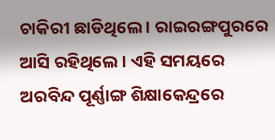ଚାକିରୀ ଛାଡିଥିଲେ । ରାଇରଙ୍ଗପୁରରେ ଆସି ରହିଥିଲେ । ଏହି ସମୟରେ ଅରବିନ୍ଦ ପୂର୍ଣ୍ଣାଙ୍ଗ ଶିକ୍ଷାକେନ୍ଦ୍ରରେ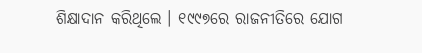ଶିକ୍ଷାଦାନ କରିଥିଲେ । ୧୯୯୭ରେ ରାଜନୀତିରେ ଯୋଗ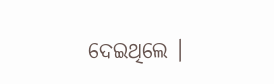ଦେଇଥିଲେ ।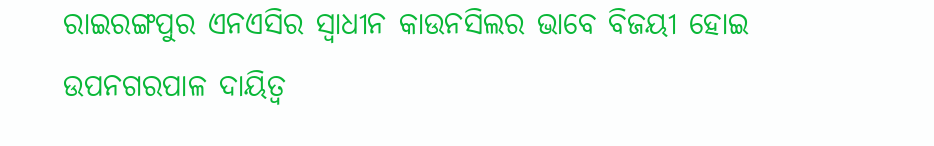ରାଇରଙ୍ଗପୁର ଏନଏସିର ସ୍ୱାଧୀନ କାଉନସିଲର ଭାବେ ବିଜୟୀ ହୋଇ ଉପନଗରପାଳ ଦାୟିତ୍ୱ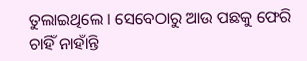ତୁଲାଇଥିଲେ । ସେବେଠାରୁ ଆଉ ପଛକୁ ଫେରି ଚାହିଁ ନାହାଁନ୍ତି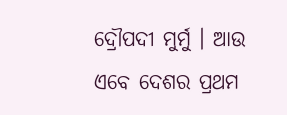ଦ୍ରୌପଦୀ ମୁର୍ମୁ । ଆଉ ଏବେ ଦେଶର ପ୍ରଥମ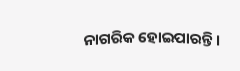ନାଗରିକ ହୋଇପାରନ୍ତି ।